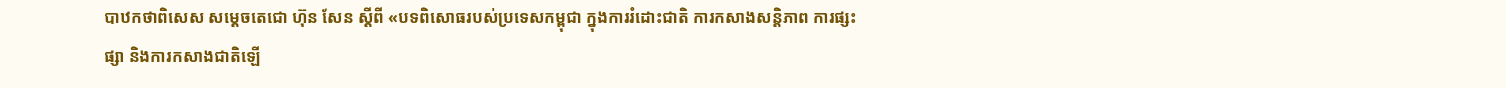បាឋកថាពិសេស សម្ដេចតេជោ ហ៊ុន សែន ស្ដីពី «បទពិសោធរបស់ប្រទេសកម្ពុជា ក្នុងការរំដោះជាតិ ការកសាងសន្តិភាព ការផ្សះផ្សា និងការកសាងជាតិឡើ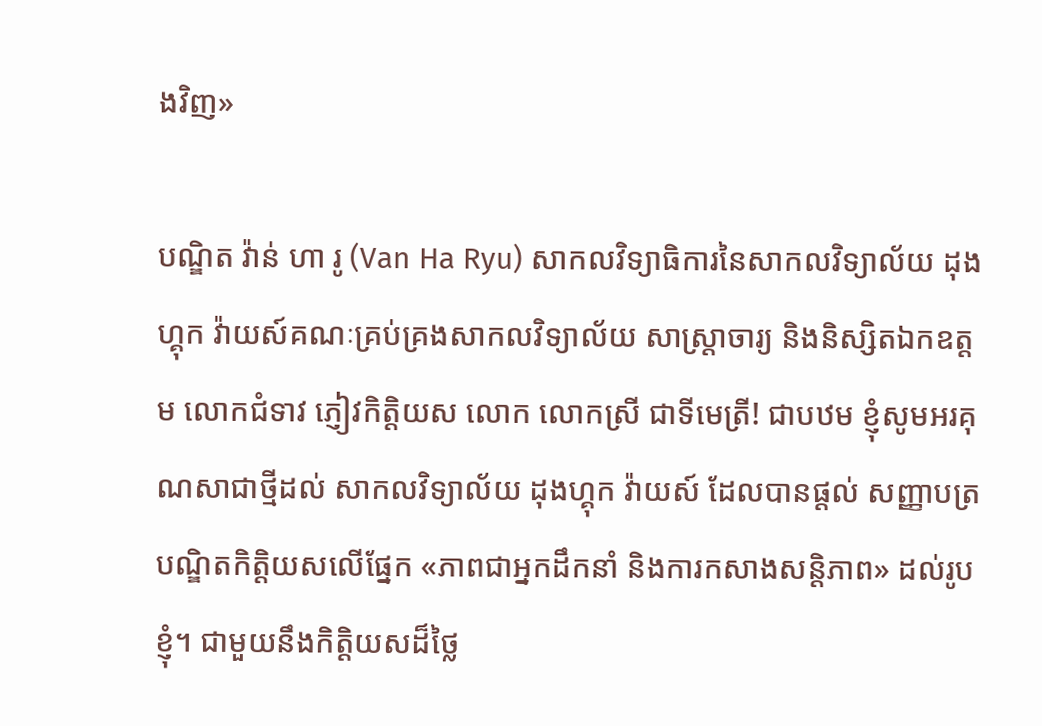ងវិញ»

បណ្ឌិត វ៉ាន់ ហា រូ (Van Ha Ryu) សាកលវិទ្យាធិការនៃសាកលវិទ្យាល័យ ដុងហ្គុក វ៉ាយស៍គណៈគ្រប់គ្រងសាកលវិទ្យាល័យ សាស្រ្តាចារ្យ និងនិស្សិតឯកឧត្តម លោកជំទាវ ភ្ញៀវកិត្តិយស លោក លោកស្រី ជាទីមេត្រី! ជាបឋម ខ្ញុំសូមអរគុណសាជាថ្មីដល់ សាកលវិទ្យាល័យ ដុងហ្គុក វ៉ាយស៍ ដែលបានផ្តល់ សញ្ញាបត្របណ្ឌិតកិត្តិយសលើផ្នែក «ភាពជាអ្នកដឹកនាំ និងការកសាងសន្តិភាព» ដល់រូបខ្ញុំ។ ជាមួយនឹងកិត្តិយសដ៏ថ្លៃ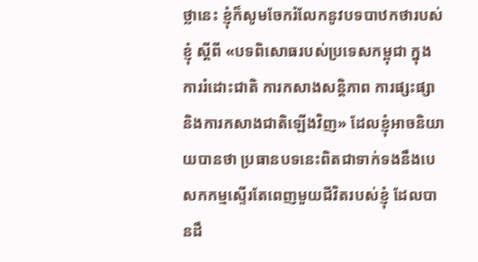ថ្លានេះ ខ្ញុំក៏សូមចែករំលែកនូវបទបាឋកថារបស់ខ្ញុំ ស្តីពី «បទពិសោធរបស់ប្រទេសកម្ពុជា ក្នុងការរំដោះជាតិ ការកសាងសន្តិភាព ការផ្សះផ្សា និងការកសាងជាតិឡើងវិញ» ដែលខ្ញុំអាចនិយាយបានថា ប្រធានបទនេះពិតជាទាក់ទងនឹងបេសកកម្មស្ទើរតែពេញមួយជីវិតរបស់ខ្ញុំ ដែលបានដឹ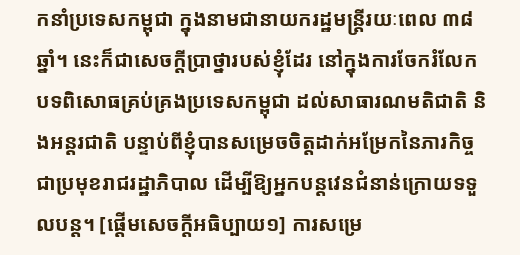កនាំប្រទេសកម្ពុជា ក្នុងនាមជានាយករដ្ឋមន្ត្រីរយៈពេល ៣៨ ឆ្នាំ។ នេះក៏ជាសេចក្តីប្រាថ្នារបស់ខ្ញុំដែរ នៅក្នុងការចែករំលែកបទពិសោធគ្រប់គ្រងប្រទេសកម្ពុជា ដល់សាធារណមតិជាតិ និងអន្តរជាតិ បន្ទាប់ពីខ្ញុំបានសម្រេចចិត្តដាក់អម្រែកនៃភារកិច្ចជាប្រមុខរាជរដ្ឋាភិបាល ដើម្បីឱ្យអ្នកបន្តវេនជំនាន់ក្រោយទទួលបន្ត។ [ផ្ដើមសេចក្ដីអធិប្បាយ១] ការសម្រេ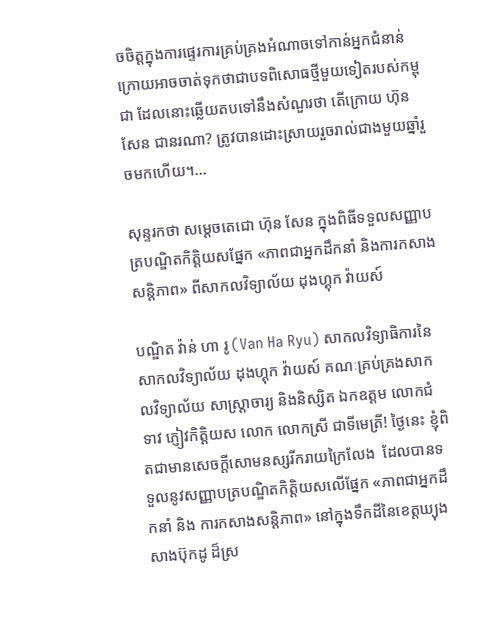ចចិត្តក្នុងការផ្ទេរការគ្រប់គ្រងអំណាចទៅកាន់អ្នកជំនាន់ក្រោយអាចចាត់ទុកថាជាបទពិសោធថ្មីមួយទៀតរបស់កម្ពុជា ដែលនោះឆ្លើយតបទៅនឹងសំណួរថា តើក្រោយ ហ៊ុន សែន ជានរណា? ត្រូវបានដោះស្រាយរួចរាល់ជាងមួយឆ្នាំរួចមកហើយ។…

សុន្ទរកថា សម្ដេចតេជោ ហ៊ុន សែន ក្នុងពិធីទទួលសញ្ញាបត្របណ្ឌិតកិត្តិយសផ្នែក «ភាពជាអ្នកដឹកនាំ និងការកសាងសន្តិភាព» ពីសាកលវិទ្យាល័យ ដុងហ្គុក វ៉ាយស៍

បណ្ឌិត វ៉ាន់ ហា រូ (Van Ha Ryu) សាកលវិទ្យាធិការនៃសាកលវិទ្យាល័យ ដុងហ្គុក វ៉ាយស៍ គណៈគ្រប់គ្រងសាកលវិទ្យាល័យ សាស្រ្តាចារ្យ និងនិស្សិត ឯកឧត្តម លោកជំទាវ ភ្ញៀវកិត្តិយស លោក លោកស្រី ជាទីមេត្រី! ថ្ងៃនេះ ខ្ញុំពិតជាមានសេចក្តីសោមនស្សរីករាយក្រៃលែង  ដែលបានទទួលនូវសញ្ញាបត្របណ្ឌិតកិត្តិយសលើផ្នែក «ភាពជាអ្នកដឹកនាំ និង ការកសាងសន្តិភាព» នៅក្នុងទឹកដីនៃខេត្តឃ្យុងសាងប៊ុកដូ ដ៏ស្រ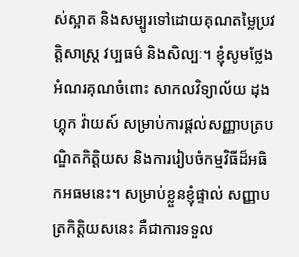ស់ស្អាត និងសម្បូរទៅដោយគុណតម្លៃប្រវត្តិសាស្ត្រ វប្បធម៌ និងសិល្បៈ។ ខ្ញុំសូមថ្លែងអំណរគុណចំពោះ សាកលវិទ្យាល័យ ដុងហ្គុក វ៉ាយស៍ សម្រាប់ការផ្តល់សញ្ញាបត្របណ្ឌិតកិត្តិយស និងការរៀបចំកម្មវិធីដ៏អធិកអធមនេះ។ សម្រាប់ខ្លួនខ្ញុំផ្ទាល់ សញ្ញាបត្រកិត្តិយសនេះ គឺជាការទទួល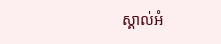ស្គាល់អំ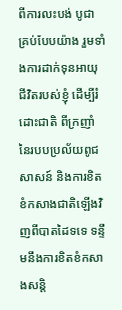ពីការលះបង់ បូជាគ្រប់បែបយ៉ាង រួមទាំងការដាក់ទុនអាយុជីវិតរបស់ខ្ញុំ ដើម្បីរំដោះជាតិ ពីក្រញាំនៃរបបប្រល័យពូជសាសន៍ និងការខិតខំកសាងជាតិឡើងវិញពីបាតដៃទទេ ទន្ទឹមនឹងការខិតខំកសាងសន្តិ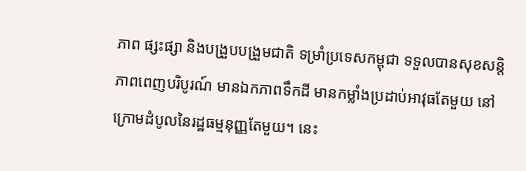ភាព ផ្សះផ្សា និងបង្រួបបង្រួមជាតិ ទម្រាំប្រទេសកម្ពុជា ទទួលបានសុខសន្តិភាពពេញបរិបូរណ៍ មានឯកភាពទឹកដី មានកម្លាំងប្រដាប់អាវុធតែមួយ នៅក្រោមដំបូលនៃរដ្ឋធម្មនុញ្ញតែមួយ។ នេះ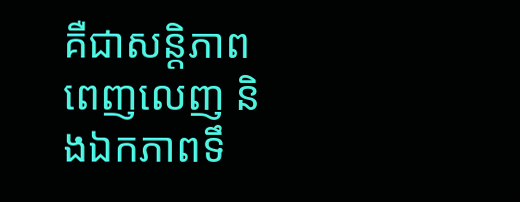គឺជាសន្តិភាពពេញលេញ និងឯកភាពទឹ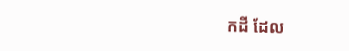កដី ដែល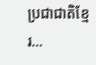ប្រជាជាតិខ្មែរ…